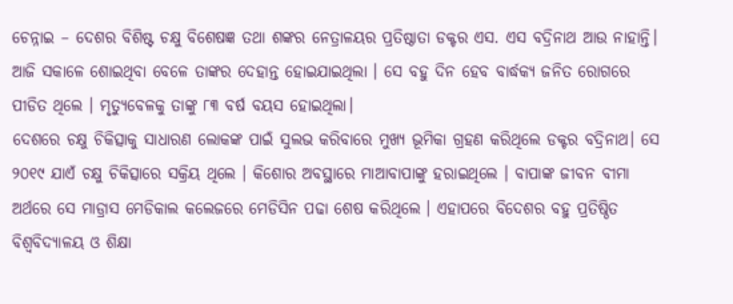ଚେନ୍ନାଇ – ଦେଶର ବିଶିଷ୍ଟ ଚକ୍ଷୁ ବିଶେଷଜ୍ଞ ତଥା ଶଙ୍କର ନେତ୍ରାଳୟର ପ୍ରତିଷ୍ଠାତା ଡକ୍ଟର ଏସ. ଏସ ବଦ୍ରିନାଥ ଆଉ ନାହାନ୍ତି। ଆଜି ସକାଳେ ଶୋଇଥିବା ବେଳେ ତାଙ୍କର ଦେହାନ୍ତ ହୋଇଯାଇଥିଲା । ସେ ବହୁ ଦିନ ହେବ ବାର୍ଦ୍ଧକ୍ୟ ଜନିତ ରୋଗରେ ପୀଡିତ ଥିଲେ । ମୃତ୍ୟୁବେଳକୁ ତାଙ୍କୁ ୮୩ ବର୍ଷ ବୟସ ହୋଇଥିଲା।
ଦେଶରେ ଚକ୍ଷୁ ଚିକିତ୍ସାକୁ ସାଧାରଣ ଲୋକଙ୍କ ପାଇଁ ସୁଲଭ କରିବାରେ ମୁଖ୍ୟ ଭୂମିକା ଗ୍ରହଣ କରିଥିଲେ ଡକ୍ଟର ବଦ୍ରିନାଥ। ସେ ୨୦୧୯ ଯାଏଁ ଚକ୍ଷୁ ଚିକିତ୍ସାରେ ସକ୍ରିୟ ଥିଲେ । କିଶୋର ଅବସ୍ଥାରେ ମାଆବାପାଙ୍କୁ ହରାଇଥିଲେ । ବାପାଙ୍କ ଜୀବନ ବୀମା ଅର୍ଥରେ ସେ ମାଡ୍ରାସ ମେଡିକାଲ କଲେଜରେ ମେଡିସିନ ପଢା ଶେଷ କରିଥିଲେ । ଏହାପରେ ବିଦେଶର ବହୁ ପ୍ରତିଷ୍ଠିତ ବିଶ୍ୱବିଦ୍ୟାଳୟ ଓ ଶିକ୍ଷା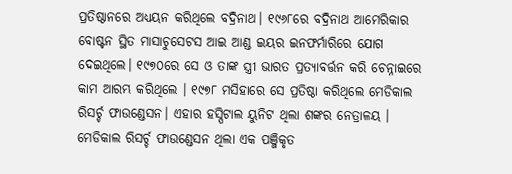ପ୍ରତିଷ୍ଠାନରେ ଅଧ୍ୟୟନ କରିଥିଲେ ବଦ୍ରିନାଥ। ୧୯୬୮ରେ ବଦ୍ରିନାଥ ଆମେରିକାର ବୋଷ୍ଟନ ସ୍ଥିତ ମାସାଚୁସେଟସ ଆଇ ଆଣ୍ଡ ଇୟର ଇନଫର୍ମାରିରେ ଯୋଗ ଦେଇଥିଲେ। ୧୯୭୦ରେ ସେ ଓ ତାଙ୍କ ସ୍ତ୍ରୀ ଭାରତ ପ୍ରତ୍ୟାବର୍ତ୍ତନ କରି ଚେନ୍ନାଇରେ କାମ ଆରମ୍ଭ କରିଥିଲେ । ୧୯୭୮ ମସିହାରେ ସେ ପ୍ରତିଷ୍ଠା କରିଥିଲେ ମେଡିକାଲ ରିସର୍ଚ୍ଚ ଫାଉଣ୍ଡେସନ। ଏହାର ହସ୍ପିଟାଲ ୟୁନିଟ ଥିଲା ଶଙ୍କର ନେତ୍ରାଳୟ । ମେଡିକାଲ ରିସର୍ଚ୍ଚ ଫାଉଣ୍ଡେସନ ଥିଲା ଏକ ପଞ୍ଜିକୃତ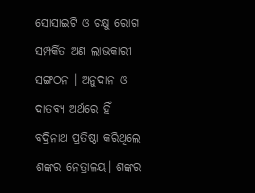ସୋସାଇଟି ଓ ଚକ୍ଷୁ ରୋଗ ସମ୍ପର୍କିତ ଅଣ ଲାଭକାରୀ ସଙ୍ଗଠନ । ଅନୁଦାନ ଓ ଦାତବ୍ୟ ଅର୍ଥରେ ହିଁ ବଦ୍ରିନାଥ ପ୍ରତିଷ୍ଠା କରିଥିଲେ ଶଙ୍କର ନେତ୍ରାଳୟ। ଶଙ୍କର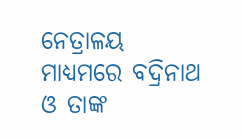ନେତ୍ରାଳୟ ମାଧ୍ଯମରେ ବଦ୍ରିନାଥ ଓ ତାଙ୍କ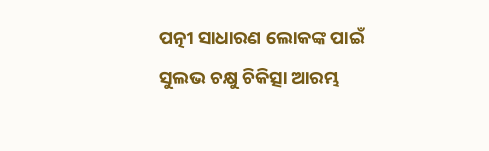ପତ୍ନୀ ସାଧାରଣ ଲୋକଙ୍କ ପାଇଁ ସୁଲଭ ଚକ୍ଷୁ ଚିକିତ୍ସା ଆରମ୍ଭ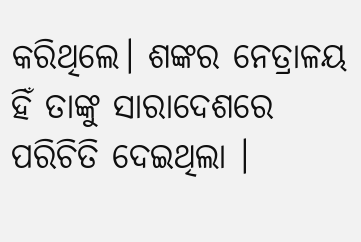କରିଥିଲେ। ଶଙ୍କର ନେତ୍ରାଳୟ ହିଁ ତାଙ୍କୁ ସାରାଦେଶରେ ପରିଚିତି ଦେଇଥିଲା ।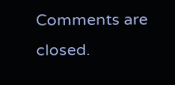Comments are closed.